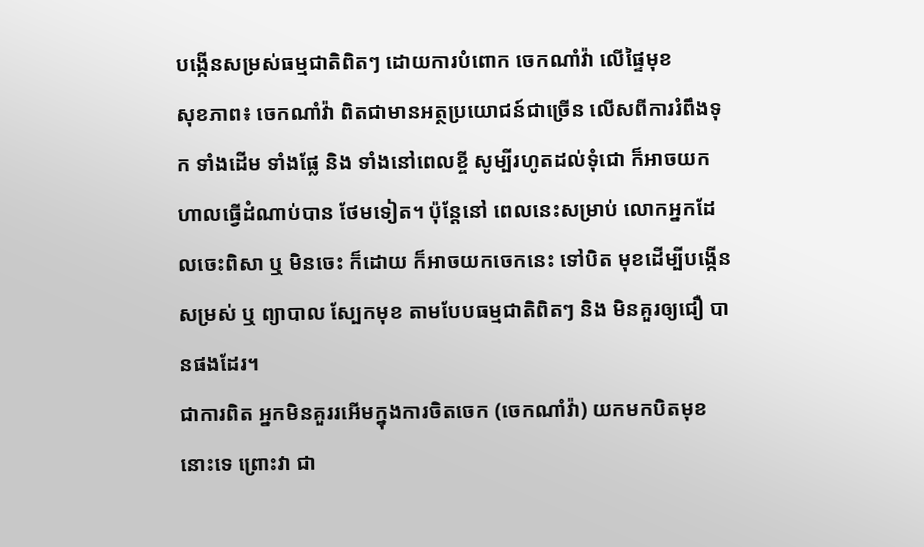បង្កើនសម្រស់ធម្មជាតិពិតៗ ដោយការបំពោក ចេកណាំវ៉ា លើផ្ទៃមុខ
សុខភាព៖ ចេកណាំវ៉ា ពិតជាមានអត្ថប្រយោជន៍ជាច្រើន លើសពីការរំពឹងទុក ទាំងដើម ទាំងផ្លែ និង ទាំងនៅពេលខ្ចី សូម្បីរហូតដល់ទុំជោ ក៏អាចយកហាលធ្វើដំណាប់បាន ថែមទៀត។ ប៉ុន្តែនៅ ពេលនេះសម្រាប់ លោកអ្នកដែលចេះពិសា ឬ មិនចេះ ក៏ដោយ ក៏អាចយកចេកនេះ ទៅបិត មុខដើម្បីបង្កើនសម្រស់ ឬ ព្យាបាល ស្បែកមុខ តាមបែបធម្មជាតិពិតៗ និង មិនគួរឲ្យជឿ បានផងដែរ។
ជាការពិត អ្នកមិនគួររអើមក្នុងការចិតចេក (ចេកណាំវ៉ា) យកមកបិតមុខនោះទេ ព្រោះវា ជា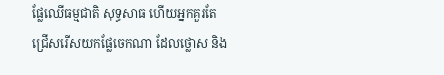ផ្លែឈើធម្មជាតិ សុទ្ធសាធ ហើយអ្នកគួរតែជ្រើសរើសយកផ្លែចេកណា ដែលថ្លោស និង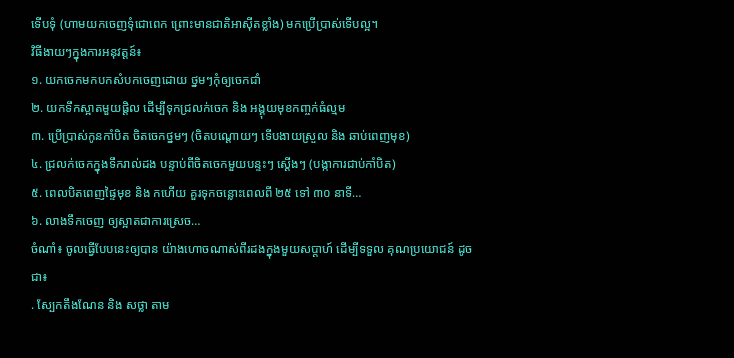ទើបទុំ (ហាមយកចេញទុំជោពេក ព្រោះមានជាតិអាស៊ីតខ្លាំង) មកប្រើប្រាស់ទើបល្អ។
វិធីងាយៗក្នុងការអនុវត្តន៍៖
១. យកចេកមកបកសំបកចេញដោយ ថ្នមៗកុំឲ្យចេកជាំ
២. យកទឹកស្អាតមួយផ្តិល ដើម្បីទុកជ្រលក់ចេក និង អង្គុយមុខកញ្ចក់ធំល្មម
៣. ប្រើប្រាស់កូនកាំបិត ចិតចេកថ្នមៗ (ចិតបណ្តោយៗ ទើបងាយស្រួល និង ឆាប់ពេញមុខ)
៤. ជ្រលក់ចេកក្នុងទឹករាល់ដង បន្ទាប់ពីចិតចេកមួយបន្ទះៗ ស្តើងៗ (បង្កាការជាប់កាំបិត)
៥. ពេលបិតពេញផ្ទៃមុខ និង កហើយ គួរទុកចន្លោះពេលពី ២៥ ទៅ ៣០ នាទី…
៦. លាងទឹកចេញ ឲ្យស្អាតជាការស្រេច…
ចំណាំ៖ ចូលធ្វើបែបនេះឲ្យបាន យ៉ាងហោចណាស់ពីរដងក្នុងមួយសប្តាហ៍ ដើម្បីទទួល គុណប្រយោជន៍ ដូចជា៖
. ស្បែកតឹងណែន និង សថ្លា តាម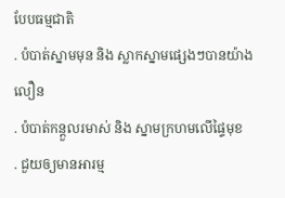បែបធម្មជាតិ
. បំបាត់ស្នាមមុន និង ស្លាកស្នាមផ្សេងៗបានយ៉ាងលឿន
. បំបាត់កន្តួលរមាស់ និង ស្នាមក្រហមលើផ្ទៃមុខ
. ជួយឲ្យមានអារម្ម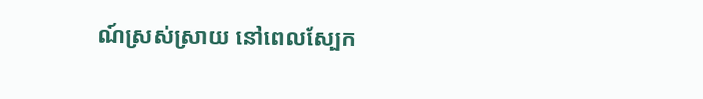ណ៍ស្រស់ស្រាយ នៅពេលស្បែក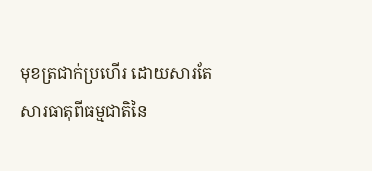មុខត្រជាក់ប្រហើរ ដោយសារតែ សារធាតុពីធម្មជាតិនៃ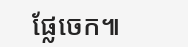ផ្លែចេក៕